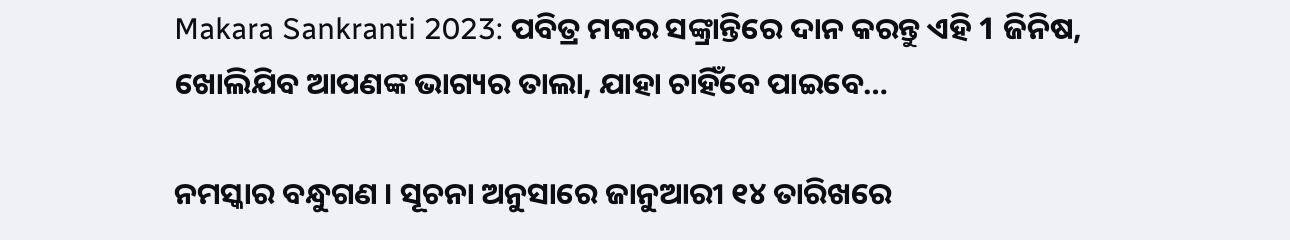Makara Sankranti 2023: ପବିତ୍ର ମକର ସଙ୍କ୍ରାନ୍ତିରେ ଦାନ କରନ୍ତୁ ଏହି 1 ଜିନିଷ, ଖୋଲିଯିବ ଆପଣଙ୍କ ଭାଗ୍ୟର ତାଲା, ଯାହା ଚାହିଁବେ ପାଇବେ…

ନମସ୍କାର ବନ୍ଧୁଗଣ । ସୂଚନା ଅନୁସାରେ ଜାନୁଆରୀ ୧୪ ତାରିଖରେ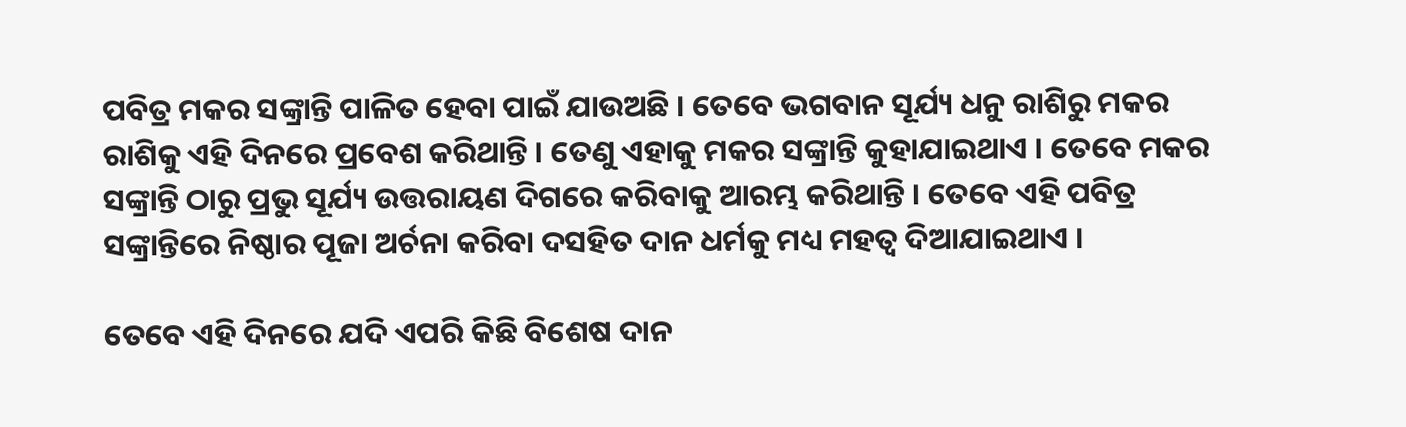ପବିତ୍ର ମକର ସଙ୍କ୍ରାନ୍ତି ପାଳିତ ହେବା ପାଇଁ ଯାଉଅଛି । ତେବେ ଭଗବାନ ସୂର୍ଯ୍ୟ ଧନୁ ରାଶିରୁ ମକର ରାଶିକୁ ଏହି ଦିନରେ ପ୍ରବେଶ କରିଥାନ୍ତି । ତେଣୁ ଏହାକୁ ମକର ସଙ୍କ୍ରାନ୍ତି କୁହାଯାଇଥାଏ । ତେବେ ମକର ସଙ୍କ୍ରାନ୍ତି ଠାରୁ ପ୍ରଭୁ ସୂର୍ଯ୍ୟ ଉତ୍ତରାୟଣ ଦିଗରେ କରିବାକୁ ଆରମ୍ଭ କରିଥାନ୍ତି । ତେବେ ଏହି ପବିତ୍ର ସଙ୍କ୍ରାନ୍ତିରେ ନିଷ୍ଠାର ପୂଜା ଅର୍ଚନା କରିବା ଦସହିତ ଦାନ ଧର୍ମକୁ ମଧ୍ୟ ମହତ୍ଵ ଦିଆଯାଇଥାଏ ।

ତେବେ ଏହି ଦିନରେ ଯଦି ଏପରି କିଛି ବିଶେଷ ଦାନ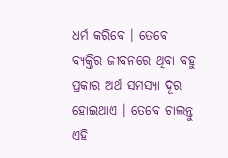ଧର୍ମ କରିବେ । ତେବେ ବ୍ୟକ୍ତିର ଜୀବନରେ ଥିବା ବହୁ ପ୍ରକାର ଅର୍ଥ ସମସ୍ଯା ଦୂର ହୋଇଥାଏ । ତେବେ ଚାଲନ୍ତୁ ଏହି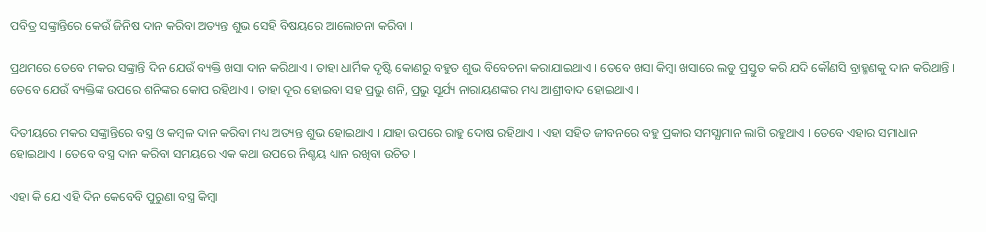ପବିତ୍ର ସଙ୍କ୍ରାନ୍ତିରେ କେଉଁ ଜିନିଷ ଦାନ କରିବା ଅତ୍ୟନ୍ତ ଶୁଭ ସେହି ବିଷୟରେ ଆଲୋଚନା କରିବା ।

ପ୍ରଥମରେ ତେବେ ମକର ସଙ୍କ୍ରାନ୍ତି ଦିନ ଯେଉଁ ବ୍ୟକ୍ତି ଖସା ଦାନ କରିଥାଏ । ତାହା ଧାର୍ମିକ ଦୃଷ୍ଟି କୋଣରୁ ବହୁତ ଶୁଭ ବିବେଚନା କରାଯାଇଥାଏ । ତେବେ ଖସା କିମ୍ବା ଖସାରେ ଲଡୁ ପ୍ରସ୍ତୁତ କରି ଯଦି କୌଣସି ବ୍ରାହ୍ମଣକୁ ଦାନ କରିଥାନ୍ତି । ତେବେ ଯେଉଁ ବ୍ୟକ୍ତିଙ୍କ ଉପରେ ଶନିଙ୍କର କୋପ ରହିଥାଏ । ତାହା ଦୂର ହୋଇବା ସହ ପ୍ରଭୁ ଶନି, ପ୍ରଭୁ ସୂର୍ଯ୍ୟ ନାରାୟଣଙ୍କର ମଧ୍ୟ ଆଶ୍ରୀବାଦ ହୋଇଥାଏ ।

ଦିତୀୟରେ ମକର ସଙ୍କ୍ରାନ୍ତିରେ ବସ୍ତ୍ର ଓ କମ୍ବଳ ଦାନ କରିବା ମଧ୍ୟ ଅତ୍ୟନ୍ତ ଶୁଭ ହୋଇଥାଏ । ଯାହା ଉପରେ ରାହୁ ଦୋଷ ରହିଥାଏ । ଏହା ସହିତ ଜୀବନରେ ବହୁ ପ୍ରକାର ସମସ୍ଯାମାନ ଲାଗି ରହୁଥାଏ । ତେବେ ଏହାର ସମାଧାନ ହୋଇଥାଏ । ତେବେ ବସ୍ତ୍ର ଦାନ କରିବା ସମୟରେ ଏକ କଥା ଉପରେ ନିଶ୍ଚୟ ଧ୍ୟାନ ରଖିବା ଉଚିତ ।

ଏହା କି ଯେ ଏହି ଦିନ କେବେବି ପୁରୁଣା ବସ୍ତ୍ର କିମ୍ବା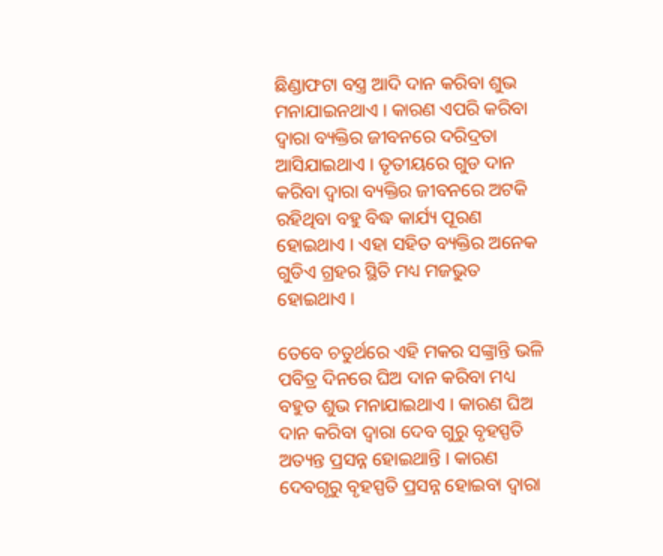ଛିଣ୍ଡାଫଟା ବସ୍ତ୍ର ଆଦି ଦାନ କରିବା ଶୁଭ ମନାଯାଇନଥାଏ । କାରଣ ଏପରି କରିବା ଦ୍ଵାରା ବ୍ୟକ୍ତିର ଜୀବନରେ ଦରିଦ୍ରତା ଆସିଯାଇଥାଏ । ତୃତୀୟରେ ଗୁଡ ଦାନ କରିବା ଦ୍ଵାରା ବ୍ୟକ୍ତିର ଜୀବନରେ ଅଟକି ରହିଥିବା ବହୁ ବିଦ୍ଧ କାର୍ଯ୍ୟ ପୂରଣ ହୋଇଥାଏ । ଏହା ସହିତ ବ୍ୟକ୍ତିର ଅନେକ ଗୁଡିଏ ଗ୍ରହର ସ୍ଥିତି ମଧ୍ୟ ମଜଭୁତ ହୋଇଥାଏ ।

ତେବେ ଚତୁର୍ଥରେ ଏହି ମକର ସଙ୍କ୍ରାନ୍ତି ଭଳି ପବିତ୍ର ଦିନରେ ଘିଅ ଦାନ କରିବା ମଧ୍ୟ ବହୁତ ଶୁଭ ମନାଯାଇଥାଏ । କାରଣ ଘିଅ ଦାନ କରିବା ଦ୍ଵାରା ଦେବ ଗୁରୁ ବୃହସ୍ପତି ଅତ୍ୟନ୍ତ ପ୍ରସନ୍ନ ହୋଇଥାନ୍ତି । କାରଣ ଦେବଗୃରୁ ବୃହସ୍ପତି ପ୍ରସନ୍ନ ହୋଇବା ଦ୍ଵାରା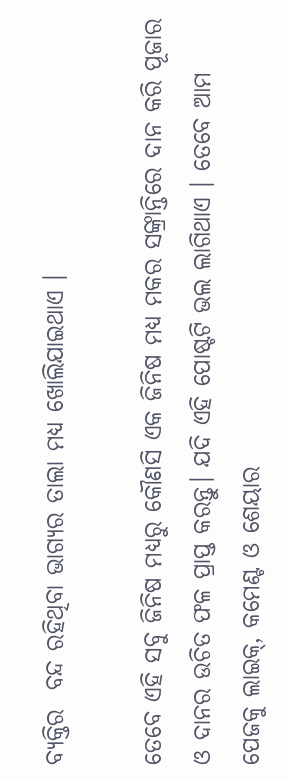ବ୍ୟକ୍ତିର  ବନ୍ଦ ରହିଥିବା ଭାଗ୍ୟର ତାଲା ମଧ୍ୟ ଖୋଲିଯାଇଥାଏ ।

ତେବେ ଏହି ସବୁ ଜିନିଷ ମଧ୍ୟରୁ କୌଣସି ଏକ ଜିନିଷ ମଧ୍ୟ ମକର ସଙ୍କ୍ରାନ୍ତିରେ ଦାନ କରି ପୂଜାର ଓ ଦାନର ଉଚିତ ଫଳ ପ୍ରାପ୍ତ କରନ୍ତୁ। ଯଦି ଏହି ପୋଷ୍ଟଟି ଭଲ ଲାଗିଥାଏ । ତେବେ ଆମ ପେଜକୁ ଲାଇକ୍, କମେଣ୍ଟ ଓ ଶେୟାର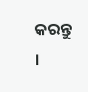କରନ୍ତୁ ।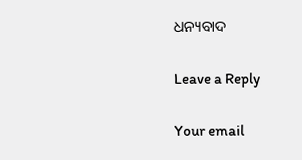ଧନ୍ୟବାଦ

Leave a Reply

Your email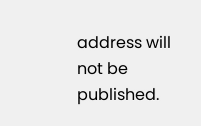address will not be published.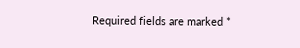Required fields are marked *